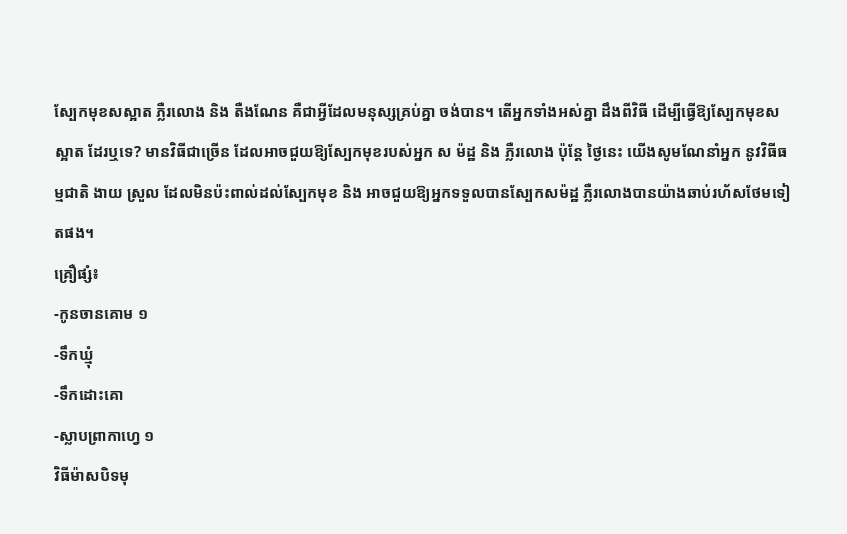ស្បែកមុខសស្អាត ភ្លឺរលោង និង តឺងណែន គឺជាអ្វីដែលមនុស្សគ្រប់គ្នា ចង់បាន។ តើអ្នកទាំងអស់គ្នា ដឹងពីវិធី ដើម្បីធ្វើឱ្យស្បែកមុខស ស្អាត ដែរឬទេ? មានវិធីជាច្រើន ដែលអាចជួយឱ្យស្បែកមុខរបស់អ្នក ស ម៉ដ្ឋ និង ភ្លឺរលោង ប៉ុន្តែ ថ្ងៃនេះ យើងសូមណែនាំអ្នក នូវវិធីធម្មជាតិ ងាយ ស្រួល ដែលមិនប៉ះពាល់ដល់ស្បែកមុខ និង អាចជួយឱ្យអ្នកទទួលបានស្បែកសម៉ដ្ឋ ភ្លឺរលោងបានយ៉ាងឆាប់រហ័សថែមទៀតផង។
គ្រឿផ្សំ៖
-កូនចានគោម ១
-ទឹកឃ្មុំ
-ទឹកដោះគោ
-ស្លាបព្រាកាហ្វេ ១
វិធីម៉ាសបិទមុ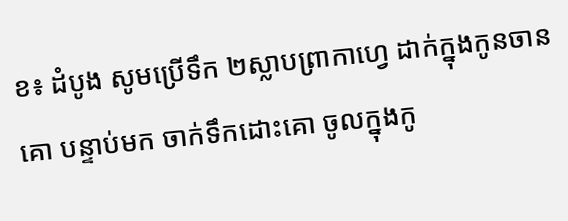ខ៖ ដំបូង សូមប្រើទឹក ២ស្លាបព្រាកាហ្វេ ដាក់ក្នុងកូនចានគោ បន្ទាប់មក ចាក់ទឹកដោះគោ ចូលក្នុងកូ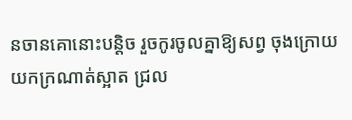នចានគោនោះបន្តិច រួចកូរចូលគ្នាឱ្យសព្វ ចុងក្រោយ យកក្រណាត់ស្អាត ជ្រល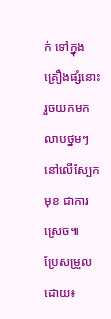ក់ ទៅក្នុងគ្រឿងផ្សំនោះ រួចយកមកលាបថ្នមៗ នៅលើស្បែកមុខ ជាការស្រេច៕
ប្រែសម្រួលដោយ៖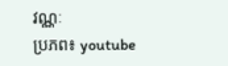វណ្ណៈ
ប្រភព៖ youtube